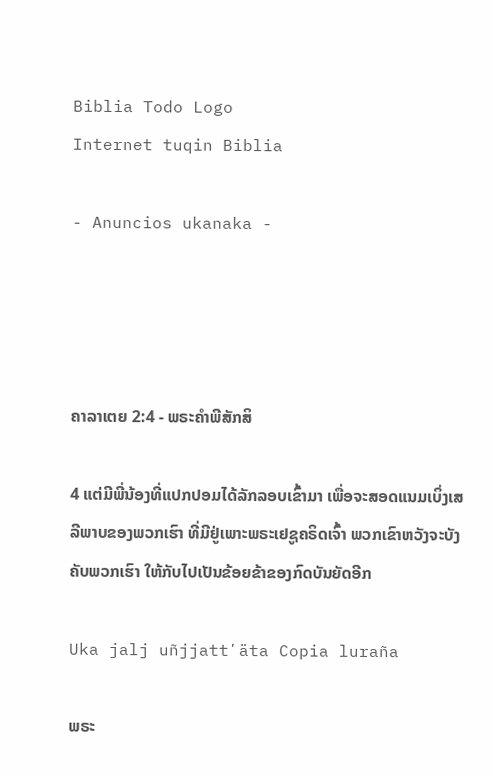Biblia Todo Logo
Internet tuqin Biblia

- Anuncios ukanaka -




ຄາລາເຕຍ 2:4 - ພຣະຄຳພີສັກສິ

4 ແຕ່ມີພີ່ນ້ອງທີ່ແປກປອມໄດ້ລັກລອບເຂົ້າມາ ເພື່ອຈະສອດແນມເບິ່ງເສລີພາບຂອງພວກເຮົາ ທີ່ມີຢູ່ເພາະພຣະເຢຊູຄຣິດເຈົ້າ ພວກເຂົາຫວັງຈະບັງຄັບພວກເຮົາ ໃຫ້ກັບໄປເປັນຂ້ອຍຂ້າຂອງກົດບັນຍັດອີກ

Uka jalj uñjjattʼäta Copia luraña

ພຣະ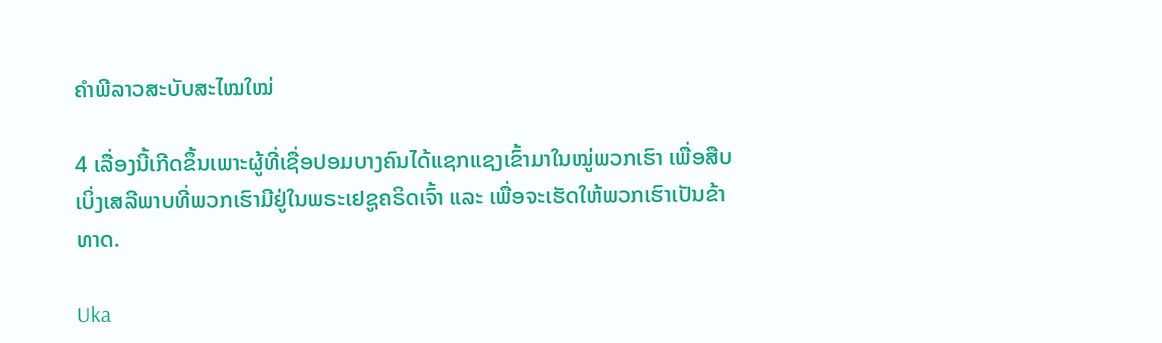ຄຳພີລາວສະບັບສະໄໝໃໝ່

4 ເລື່ອງນີ້ເກີດຂຶ້ນເພາະຜູ້ທີ່ເຊື່ອປອມບາງຄົນໄດ້ແຊກແຊງເຂົ້າມາໃນໝູ່ພວກເຮົາ ເພື່ອສືບເບິ່ງເສລີພາບທີ່ພວກເຮົາມີຢູ່ໃນພຣະເຢຊູຄຣິດເຈົ້າ ແລະ ເພື່ອຈະເຮັດໃຫ້ພວກເຮົາເປັນຂ້າທາດ.

Uka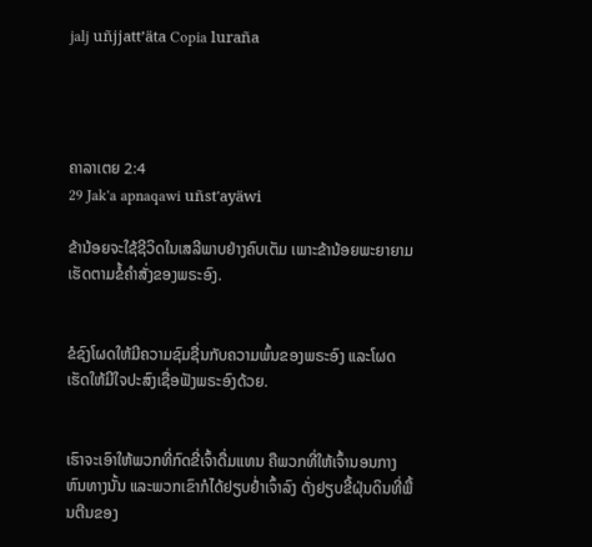jalj uñjjattʼäta Copia luraña




ຄາລາເຕຍ 2:4
29 Jak'a apnaqawi uñst'ayäwi

ຂ້ານ້ອຍຈະໃຊ້ຊີວິດໃນເສລີພາບຢ່າງຄົບເຕັມ ເພາະຂ້ານ້ອຍພະຍາຍາມເຮັດຕາມຂໍ້ຄຳສັ່ງຂອງພຣະອົງ.


ຂໍຊົງໂຜດໃຫ້ມີຄວາມຊົມຊື່ນກັບຄວາມພົ້ນຂອງພຣະອົງ ແລະໂຜດເຮັດໃຫ້ມີໃຈປະສົງເຊື່ອຟັງພຣະອົງດ້ວຍ.


ເຮົາຈະເອົາໃຫ້ພວກທີ່ກົດຂີ່ເຈົ້າດື່ມແທນ ຄືພວກທີ່ໃຫ້ເຈົ້ານອນກາງຫົນທາງນັ້ນ ແລະພວກເຂົາກໍໄດ້ຢຽບຢໍ່າເຈົ້າລົງ ດັ່ງຢຽບຂີ້ຝຸ່ນດິນທີ່ພື້ນຕີນຂອງ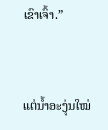ເຂົາເຈົ້າ.”


ແຕ່ນໍ້າອະງຸ່ນໃໝ່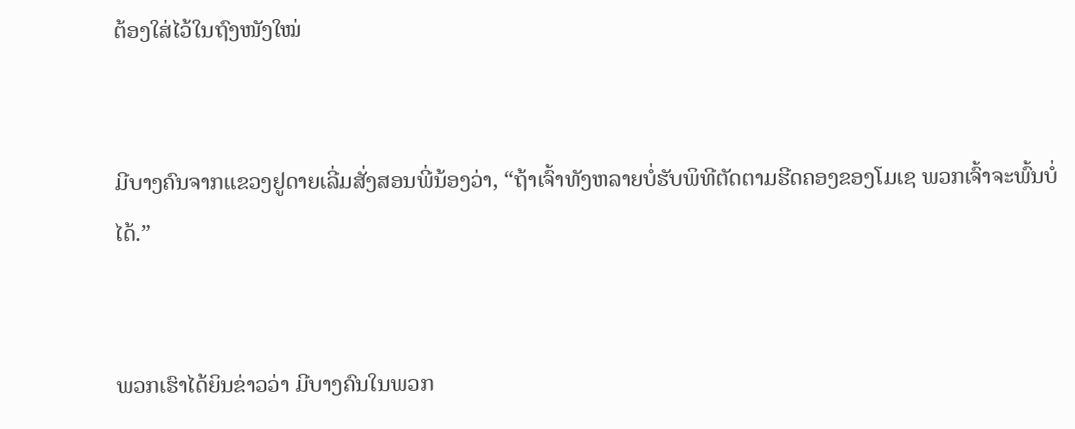ຕ້ອງໃສ່ໄວ້ໃນຖົງໜັງໃໝ່


ມີບາງຄົນຈາກແຂວງຢູດາຍເລີ່ມສັ່ງສອນພີ່ນ້ອງວ່າ, “ຖ້າເຈົ້າທັງຫລາຍບໍ່ຮັບພິທີຕັດຕາມຮີດຄອງຂອງໂມເຊ ພວກເຈົ້າຈະພົ້ນບໍ່ໄດ້.”


ພວກເຮົາໄດ້ຍິນຂ່າວວ່າ ມີບາງຄົນໃນພວກ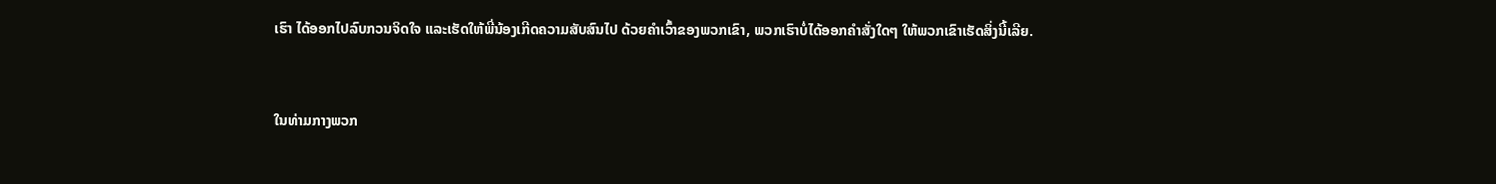ເຮົາ ໄດ້ອອກໄປລົບກວນຈິດໃຈ ແລະເຮັດໃຫ້ພີ່ນ້ອງເກີດຄວາມສັບສົນໄປ ດ້ວຍຄຳເວົ້າຂອງພວກເຂົາ, ພວກເຮົາບໍ່ໄດ້ອອກຄຳສັ່ງໃດໆ ໃຫ້ພວກເຂົາເຮັດສິ່ງນີ້ເລີຍ.


ໃນທ່າມກາງພວກ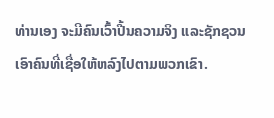ທ່ານເອງ ຈະມີຄົນເວົ້າປີ້ນຄວາມຈິງ ແລະຊັກຊວນເອົາຄົນທີ່ເຊື່ອໃຫ້ຫລົງໄປຕາມພວກເຂົາ.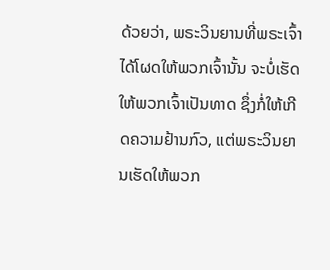ດ້ວຍວ່າ, ພຣະວິນຍານທີ່ພຣະເຈົ້າໄດ້ໂຜດໃຫ້ພວກເຈົ້ານັ້ນ ຈະບໍ່ເຮັດໃຫ້ພວກເຈົ້າເປັນທາດ ຊຶ່ງກໍ່ໃຫ້ເກີດຄວາມຢ້ານກົວ, ແຕ່ພຣະວິນຍານເຮັດໃຫ້ພວກ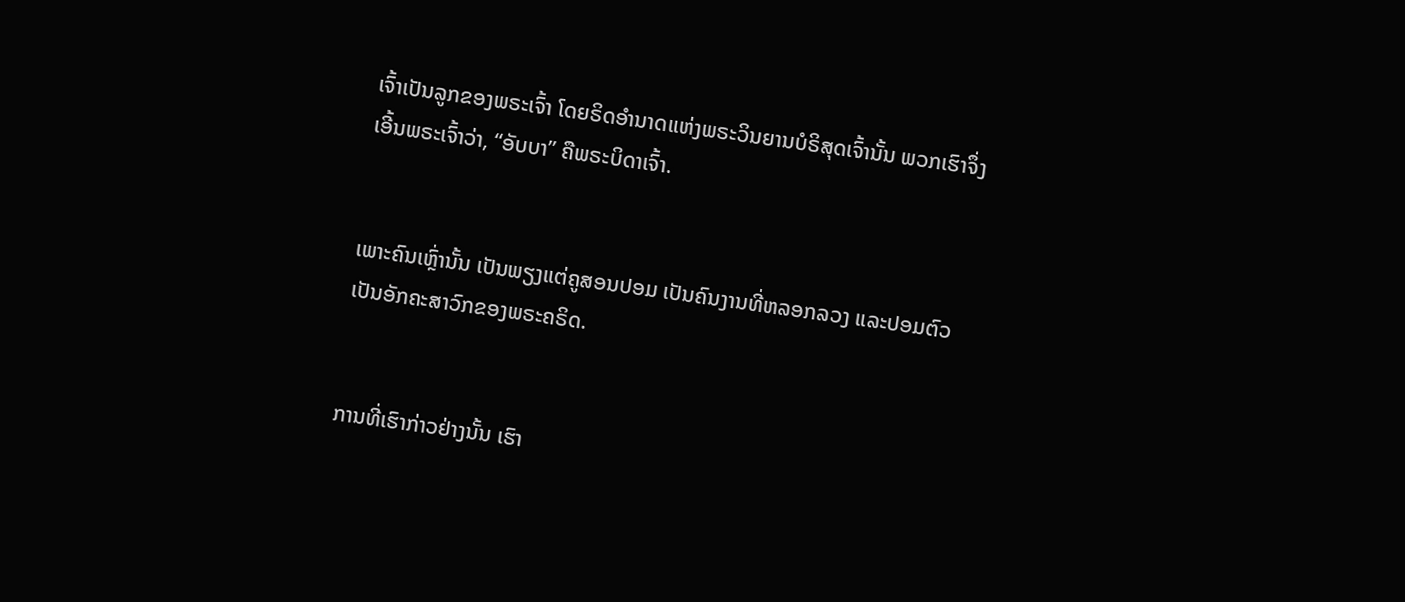ເຈົ້າເປັນລູກຂອງພຣະເຈົ້າ ໂດຍຣິດອຳນາດແຫ່ງພຣະວິນຍານບໍຣິສຸດເຈົ້ານັ້ນ ພວກເຮົາຈຶ່ງເອີ້ນພຣະເຈົ້າວ່າ, “ອັບບາ” ຄືພຣະບິດາເຈົ້າ.


ເພາະຄົນເຫຼົ່ານັ້ນ ເປັນພຽງແຕ່ຄູສອນປອມ ເປັນຄົນງານທີ່ຫລອກລວງ ແລະປອມຕົວເປັນອັກຄະສາວົກຂອງພຣະຄຣິດ.


ການທີ່ເຮົາກ່າວຢ່າງນັ້ນ ເຮົາ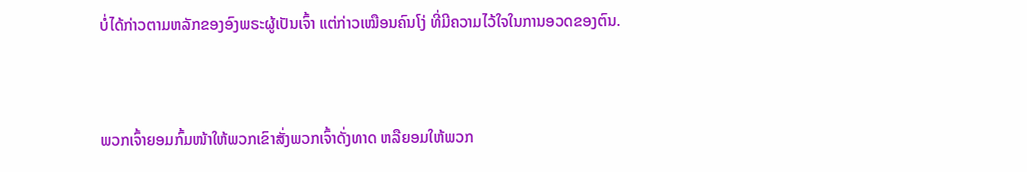ບໍ່ໄດ້ກ່າວຕາມຫລັກຂອງອົງພຣະຜູ້ເປັນເຈົ້າ ແຕ່ກ່າວເໝືອນຄົນໂງ່ ທີ່ມີຄວາມໄວ້ໃຈໃນການອວດຂອງຕົນ.


ພວກເຈົ້າຍອມກົ້ມໜ້າໃຫ້ພວກເຂົາສັ່ງພວກເຈົ້າດັ່ງທາດ ຫລືຍອມໃຫ້ພວກ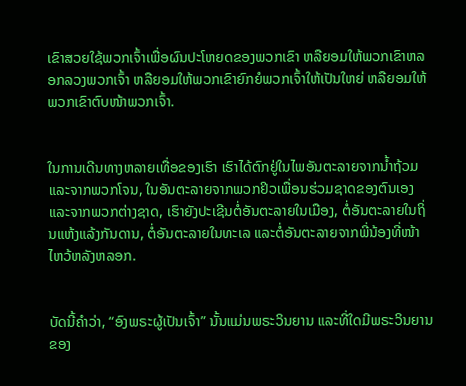ເຂົາສວຍໃຊ້ພວກເຈົ້າເພື່ອຜົນປະໂຫຍດຂອງພວກເຂົາ ຫລືຍອມໃຫ້ພວກເຂົາຫລອກລວງພວກເຈົ້າ ຫລືຍອມໃຫ້ພວກເຂົາຍົກຍໍພວກເຈົ້າໃຫ້ເປັນໃຫຍ່ ຫລືຍອມໃຫ້ພວກເຂົາຕົບໜ້າພວກເຈົ້າ.


ໃນການເດີນທາງຫລາຍເທື່ອຂອງເຮົາ ເຮົາໄດ້ຕົກຢູ່ໃນໄພອັນຕະລາຍຈາກນໍ້າຖ້ວມແລະຈາກພວກໂຈນ, ໃນອັນຕະລາຍຈາກພວກຢິວເພື່ອນຮ່ວມຊາດຂອງຕົນເອງແລະຈາກພວກຕ່າງຊາດ, ເຮົາຍັງປະເຊີນຕໍ່ອັນຕະລາຍໃນເມືອງ, ຕໍ່ອັນຕະລາຍໃນຖິ່ນແຫ້ງແລ້ງກັນດານ, ຕໍ່ອັນຕະລາຍໃນທະເລ ແລະຕໍ່ອັນຕະລາຍຈາກພີ່ນ້ອງທີ່ໜ້າໄຫວ້ຫລັງຫລອກ.


ບັດນີ້ຄຳວ່າ, “ອົງພຣະຜູ້ເປັນເຈົ້າ” ນັ້ນແມ່ນພຣະວິນຍານ ແລະທີ່ໃດມີພຣະວິນຍານຂອງ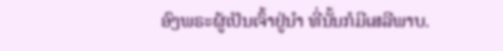ອົງພຣະຜູ້ເປັນເຈົ້າຢູ່ນຳ ທີ່ນັ້ນກໍມີເສລີພາບ.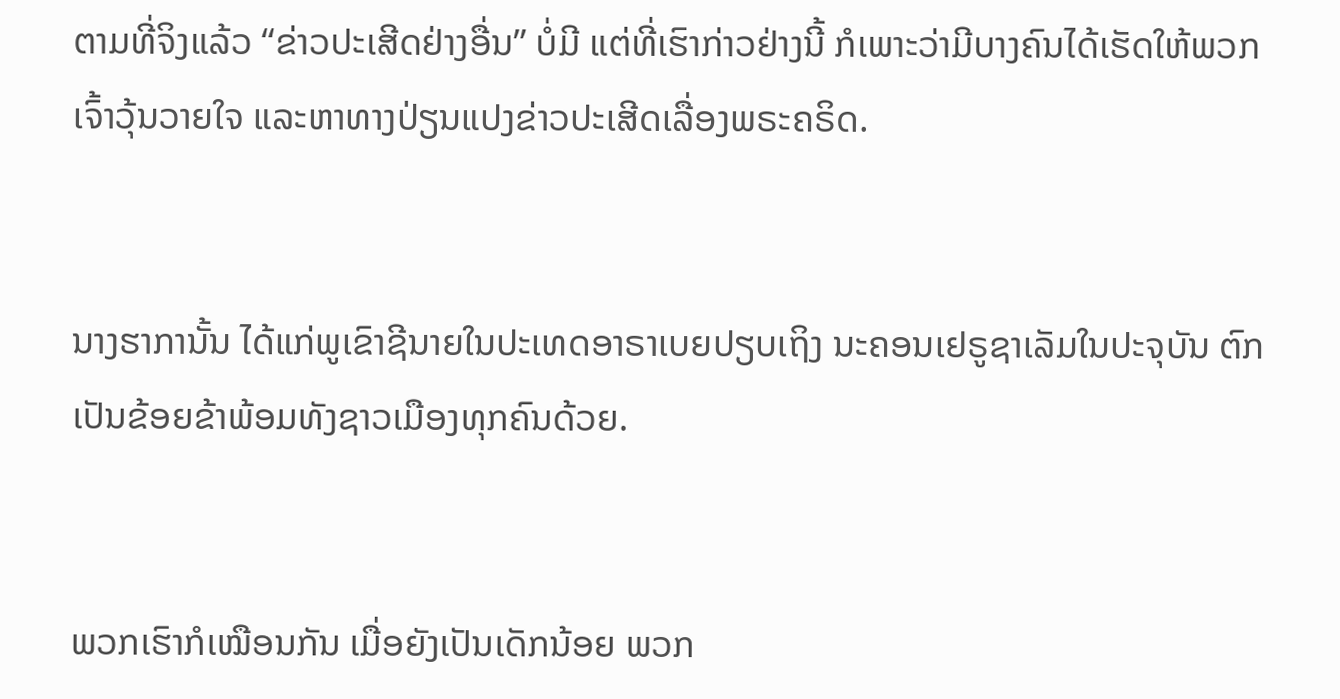ຕາມທີ່ຈິງແລ້ວ “ຂ່າວປະເສີດຢ່າງອື່ນ” ບໍ່ມີ ແຕ່ທີ່ເຮົາກ່າວຢ່າງນີ້ ກໍເພາະວ່າມີບາງຄົນໄດ້ເຮັດໃຫ້ພວກເຈົ້າວຸ້ນວາຍໃຈ ແລະຫາທາງປ່ຽນແປງຂ່າວປະເສີດເລື່ອງພຣະຄຣິດ.


ນາງຮາການັ້ນ ໄດ້ແກ່ພູເຂົາຊີນາຍໃນປະເທດອາຣາເບຍປຽບເຖິງ ນະຄອນເຢຣູຊາເລັມໃນປະຈຸບັນ ຕົກເປັນຂ້ອຍຂ້າພ້ອມທັງຊາວເມືອງທຸກຄົນດ້ວຍ.


ພວກເຮົາກໍເໝືອນກັນ ເມື່ອຍັງເປັນເດັກນ້ອຍ ພວກ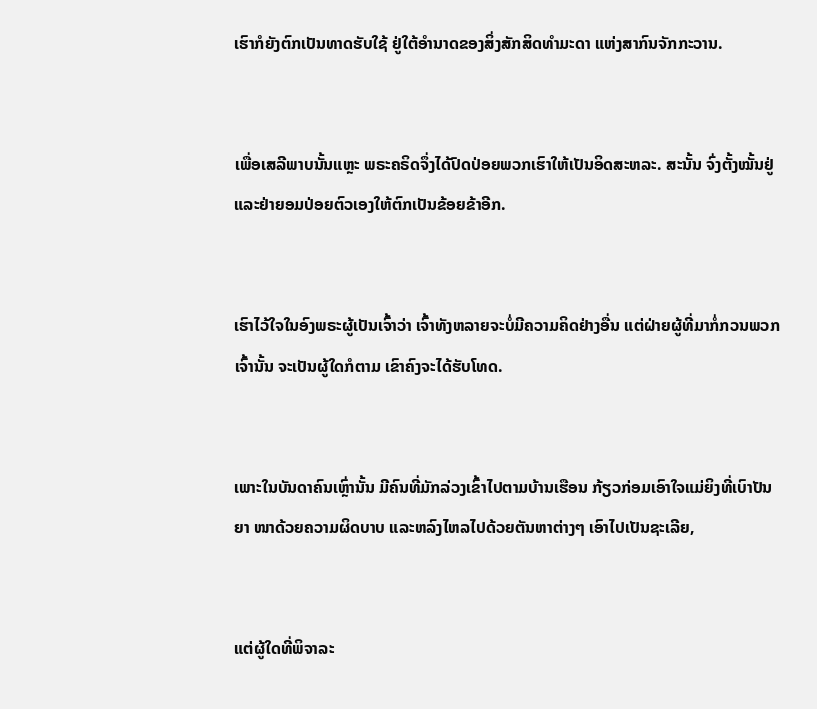ເຮົາກໍຍັງຕົກເປັນທາດຮັບໃຊ້ ຢູ່ໃຕ້ອຳນາດຂອງສິ່ງສັກສິດທຳມະດາ ແຫ່ງສາກົນຈັກກະວານ.


ເພື່ອເສລີພາບນັ້ນແຫຼະ ພຣະຄຣິດຈຶ່ງໄດ້ປົດປ່ອຍພວກເຮົາໃຫ້ເປັນອິດສະຫລະ. ສະນັ້ນ ຈົ່ງຕັ້ງໝັ້ນຢູ່ ແລະຢ່າຍອມປ່ອຍຕົວເອງໃຫ້ຕົກເປັນຂ້ອຍຂ້າອີກ.


ເຮົາໄວ້ໃຈໃນອົງພຣະຜູ້ເປັນເຈົ້າວ່າ ເຈົ້າທັງຫລາຍຈະບໍ່ມີຄວາມຄິດຢ່າງອື່ນ ແຕ່ຝ່າຍຜູ້ທີ່ມາກໍ່ກວນພວກເຈົ້ານັ້ນ ຈະເປັນຜູ້ໃດກໍຕາມ ເຂົາຄົງຈະໄດ້ຮັບໂທດ.


ເພາະໃນບັນດາຄົນເຫຼົ່ານັ້ນ ມີຄົນທີ່ມັກລ່ວງເຂົ້າໄປຕາມບ້ານເຮືອນ ກ້ຽວກ່ອມເອົາໃຈແມ່ຍິງທີ່ເບົາປັນຍາ ໜາດ້ວຍຄວາມຜິດບາບ ແລະຫລົງໄຫລໄປດ້ວຍຕັນຫາຕ່າງໆ ເອົາໄປເປັນຊະເລີຍ,


ແຕ່ຜູ້ໃດທີ່ພິຈາລະ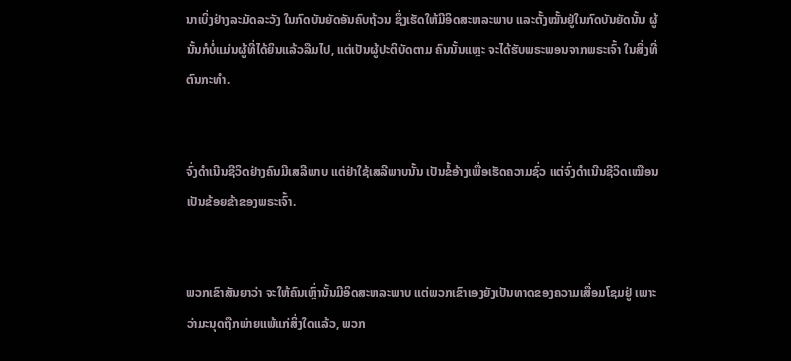ນາເບິ່ງຢ່າງລະມັດລະວັງ ໃນກົດບັນຍັດອັນຄົບຖ້ວນ ຊຶ່ງເຮັດໃຫ້ມີອິດສະຫລະພາບ ແລະຕັ້ງໝັ້ນຢູ່ໃນກົດບັນຍັດນັ້ນ ຜູ້ນັ້ນກໍບໍ່ແມ່ນຜູ້ທີ່ໄດ້ຍິນແລ້ວລືມໄປ, ແຕ່ເປັນຜູ້ປະຕິບັດຕາມ ຄົນນັ້ນແຫຼະ ຈະໄດ້ຮັບພຣະພອນຈາກພຣະເຈົ້າ ໃນສິ່ງທີ່ຕົນກະທຳ.


ຈົ່ງດຳເນີນຊີວິດຢ່າງຄົນມີເສລີພາບ ແຕ່ຢ່າໃຊ້ເສລີພາບນັ້ນ ເປັນຂໍ້ອ້າງເພື່ອເຮັດຄວາມຊົ່ວ ແຕ່ຈົ່ງດຳເນີນຊີວິດເໝືອນເປັນຂ້ອຍຂ້າຂອງພຣະເຈົ້າ.


ພວກເຂົາສັນຍາວ່າ ຈະໃຫ້ຄົນເຫຼົ່ານັ້ນມີອິດສະຫລະພາບ ແຕ່ພວກເຂົາເອງຍັງເປັນທາດຂອງຄວາມເສື່ອມໂຊມຢູ່ ເພາະວ່າມະນຸດຖືກພ່າຍແພ້ແກ່ສິ່ງໃດແລ້ວ, ພວກ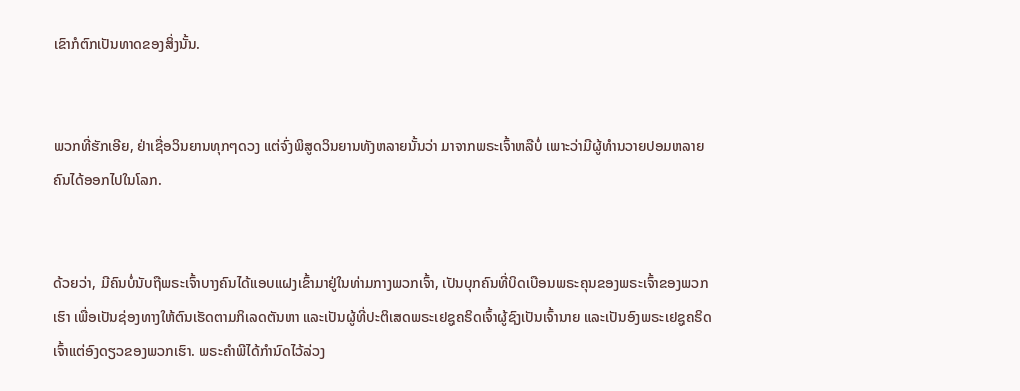ເຂົາກໍຕົກເປັນທາດຂອງສິ່ງນັ້ນ.


ພວກທີ່ຮັກເອີຍ, ຢ່າເຊື່ອວິນຍານທຸກໆດວງ ແຕ່ຈົ່ງພິສູດວິນຍານທັງຫລາຍນັ້ນວ່າ ມາຈາກພຣະເຈົ້າຫລືບໍ່ ເພາະວ່າມີຜູ້ທຳນວາຍປອມຫລາຍຄົນໄດ້ອອກໄປໃນໂລກ.


ດ້ວຍວ່າ, ມີຄົນບໍ່ນັບຖືພຣະເຈົ້າບາງຄົນໄດ້ແອບແຝງເຂົ້າມາຢູ່ໃນທ່າມກາງພວກເຈົ້າ, ເປັນບຸກຄົນທີ່ບິດເບືອນພຣະຄຸນຂອງພຣະເຈົ້າຂອງພວກເຮົາ ເພື່ອເປັນຊ່ອງທາງໃຫ້ຕົນເຮັດຕາມກິເລດຕັນຫາ ແລະເປັນຜູ້ທີ່ປະຕິເສດພຣະເຢຊູຄຣິດເຈົ້າຜູ້ຊົງເປັນເຈົ້ານາຍ ແລະເປັນອົງພຣະເຢຊູຄຣິດເຈົ້າແຕ່ອົງດຽວຂອງພວກເຮົາ. ພຣະຄຳພີໄດ້ກຳນົດໄວ້ລ່ວງ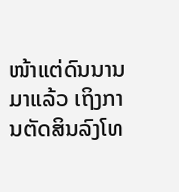ໜ້າແຕ່ດົນນານມາແລ້ວ ເຖິງການຕັດສິນລົງໂທ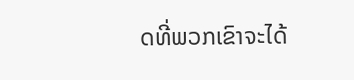ດທີ່ພວກເຂົາຈະໄດ້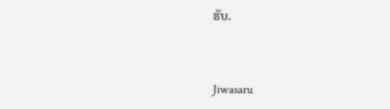ຮັບ.


Jiwasaru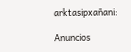arktasipxañani:

Anuncios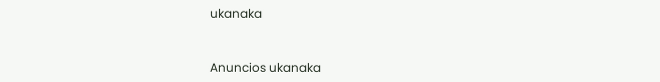ukanaka


Anuncios ukanaka